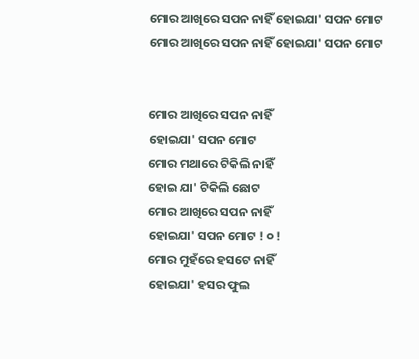ମୋର ଆଖିରେ ସପନ ନାହିଁ ହୋଇଯା' ସପନ ମୋଟ
ମୋର ଆଖିରେ ସପନ ନାହିଁ ହୋଇଯା' ସପନ ମୋଟ


ମୋର ଆଖିରେ ସପନ ନାହିଁ
ହୋଇଯା' ସପନ ମୋଟ
ମୋର ମଥାରେ ଟିକିଲି ନାହିଁ
ହୋଇ ଯା' ଟିକିଲି ଛୋଟ
ମୋର ଆଖିରେ ସପନ ନାହିଁ
ହୋଇଯା' ସପନ ମୋଟ ! ୦ !
ମୋର ମୁହଁରେ ହସଟେ ନାହିଁ
ହୋଇଯା' ହସର ଫୁଲ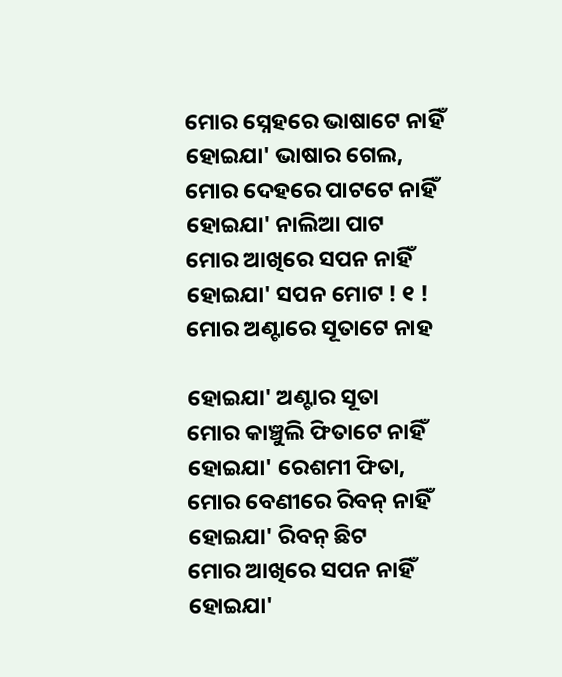ମୋର ସ୍ନେହରେ ଭାଷାଟେ ନାହିଁ
ହୋଇଯା' ଭାଷାର ଗେଲ,
ମୋର ଦେହରେ ପାଟଟେ ନାହିଁ
ହୋଇଯା' ନାଲିଆ ପାଟ
ମୋର ଆଖିରେ ସପନ ନାହିଁ
ହୋଇଯା' ସପନ ମୋଟ ! ୧ !
ମୋର ଅଣ୍ଟାରେ ସୂତାଟେ ନାହ

ହୋଇଯା' ଅଣ୍ଟାର ସୂତା
ମୋର କାଞ୍ଚୁଲି ଫିତାଟେ ନାହିଁ
ହୋଇଯା' ରେଶମୀ ଫିତା,
ମୋର ବେଣୀରେ ରିବନ୍ ନାହିଁ
ହୋଇଯା' ରିବନ୍ ଛିଟ
ମୋର ଆଖିରେ ସପନ ନାହିଁ
ହୋଇଯା'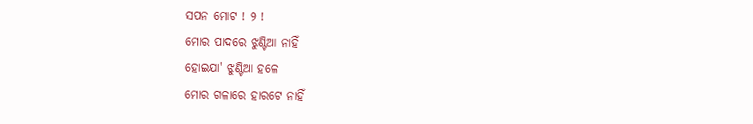ସପନ ମୋଟ ! ୨ !
ମୋର ପାଦରେ ଝୁଣ୍ଟିଆ ନାହିଁ
ହୋଇଯା' ଝୁଣ୍ଟିଆ ହଳେ
ମୋର ଗଳାରେ ହାରଟେ ନାହିଁ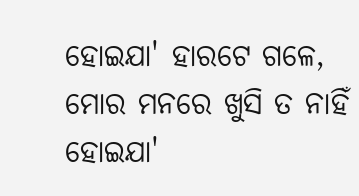ହୋଇଯା' ହାରଟେ ଗଳେ,
ମୋର ମନରେ ଖୁସି ତ ନାହିଁ
ହୋଇଯା'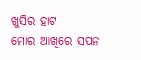ଖୁସିର ହାଟ
ମୋର ଆଖିରେ ସପନ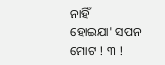ନାହିଁ
ହୋଇଯା' ସପନ ମୋଟ ! ୩ !